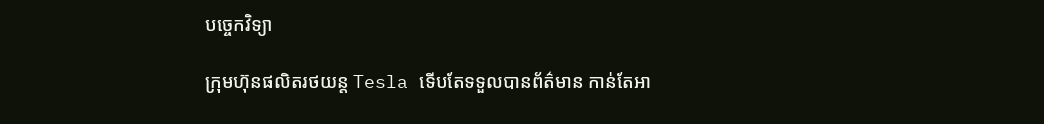បច្ចេកវិទ្យា

ក្រុមហ៊ុនផលិតរថយន្ត Tesla ទើបតែទទួលបានព័ត៌មាន កាន់តែអា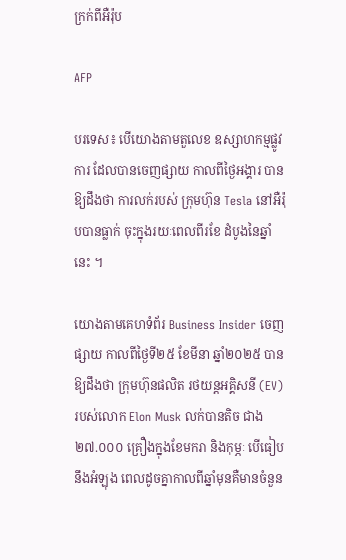ក្រក់ពីអឺរ៉ុប

AFP

បរទេស៖ បើយោងតាមតួលេខ ឧស្សាហកម្មផ្លូវការ ដែលបានចេញផ្សាយ កាលពីថ្ងៃអង្គារ បានឱ្យដឹងថា ការលក់របស់ ក្រុមហ៊ុន Tesla នៅអឺរ៉ុបបានធ្លាក់ ចុះក្នុងរយៈពេលពីរខែ ដំបូងនៃឆ្នាំនេះ ។

យោងតាមគេហទំព័រ Business Insider ចេញផ្សាយ កាលពីថ្ងៃទី២៥ ខែមីនា ឆ្នាំ២០២៥ បានឱ្យដឹងថា ក្រុមហ៊ុនផលិត រថយន្តអគ្គិសនី (EV) របស់លោក Elon Musk លក់បានតិច ជាង ២៧.០០០ គ្រឿងក្នុងខែមករា និងកុម្ភៈ បើធៀបនឹងអំឡុង ពេលដូចគ្នាកាលពីឆ្នាំមុនគឺមានចំនួន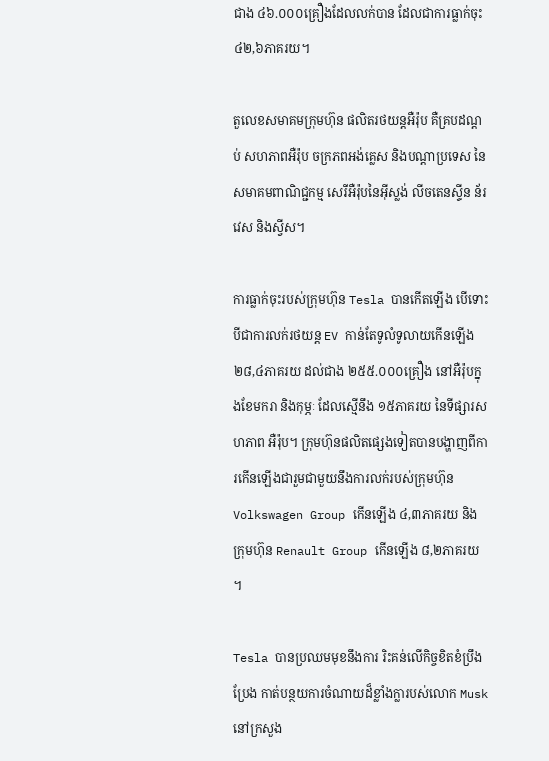ជាង ៤៦.០០០គ្រឿងដែលលក់បាន ដែលជាការធ្លាក់ចុះ ៤២,៦ភាគរយ។

តួលេខសមាគមក្រុមហ៊ុន ផលិតរថយន្តអឺរ៉ុប គឺគ្របដណ្តប់ សហភាពអឺរ៉ុប ចក្រភពអង់គ្លេស និងបណ្តាប្រទេស នៃសមាគមពាណិជ្ជកម្ម សេរីអឺរ៉ុបនៃអ៊ីស្លង់ លីចតេនស្ទីន ន័រវេស និងស្វីស។

ការធ្លាក់ចុះរបស់ក្រុមហ៊ុន Tesla បានកើតឡើង បើទោះបីជាការលក់រថយន្ត EV កាន់តែទូលំទូលាយកើនឡើង ២៨,៤ភាគរយ ដល់ជាង ២៥៥.០០០គ្រឿង នៅអឺរ៉ុបក្នុងខែមករា និងកុម្ភៈ ដែលស្មើនឹង ១៥ភាគរយ នៃទីផ្សារសហភាព អឺរ៉ុប។ ក្រុមហ៊ុនផលិតផ្សេងទៀតបានបង្ហាញពីការកើនឡើងជារួមជាមួយនឹងការលក់របស់ក្រុមហ៊ុន Volkswagen Group កើនឡើង ៤,៣ភាគរយ និងក្រុមហ៊ុន Renault Group កើនឡើង ៨,២ភាគរយ ។

Tesla បានប្រឈមមុខនឹងការ រិះគន់លើកិច្ចខិតខំប្រឹងប្រែង កាត់បន្ថយការចំណាយដ៏ខ្លាំងក្លារបស់លោក Musk នៅក្រសួង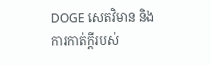DOGE សេតវិមាន និងការកាត់ក្តីរបស់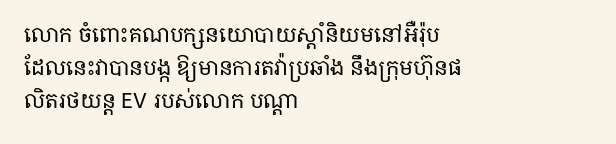លោក ចំពោះគណបក្សនយោបាយស្តាំនិយមនៅអឺរ៉ុប ដែលនេះវាបានបង្ក ឱ្យមានការតវ៉ាប្រឆាំង នឹងក្រុមហ៊ុនផលិតរថយន្ត EV របស់លោក បណ្តា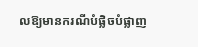លឱ្យមានករណីបំផ្លិចបំផ្លាញ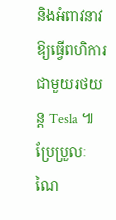និងអំពាវនាវឱ្យធ្វើពហិការ ជាមួយរថយន្ត Tesla ៕
ប្រែប្រួលៈ ណៃ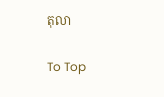តុលា

To Top